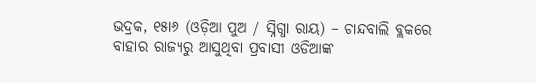ଭଦ୍ରକ, ୧୫ା୬ (ଓଡ଼ିଆ ପୁଅ / ସ୍ନିଗ୍ଧା ରାୟ) – ଚାନ୍ଦବାଲି ବ୍ଲକରେ ବାହାର ରାଜ୍ୟରୁ ଆସୁଥିବା ପ୍ରବାସୀ ଓଡିଆଙ୍କ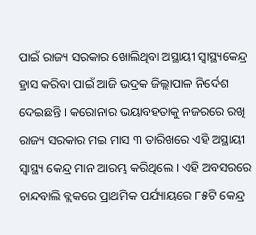ପାଇଁ ରାଜ୍ୟ ସରକାର ଖୋଲିଥିବା ଅସ୍ଥାୟୀ ସ୍ୱାସ୍ଥ୍ୟକେନ୍ଦ୍ର ହ୍ରାସ କରିବା ପାଇଁ ଆଜି ଭଦ୍ରକ ଜିଲ୍ଲାପାଳ ନିର୍ଦେଶ ଦେଇଛନ୍ତି । କରୋନାର ଭୟାବହତାକୁ ନଜରରେ ରଖି ରାଜ୍ୟ ସରକାର ମଇ ମାସ ୩ ତାରିଖରେ ଏହି ଅସ୍ଥାୟୀ ସ୍ୱାସ୍ଥ୍ୟ କେନ୍ଦ୍ର ମାନ ଆରମ୍ଭ କରିଥିଲେ । ଏହି ଅବସରରେ ଚାନ୍ଦବାଲି ବ୍ଲକରେ ପ୍ରାଥମିକ ପର୍ଯ୍ୟାୟରେ ୮୫ଟି କେନ୍ଦ୍ର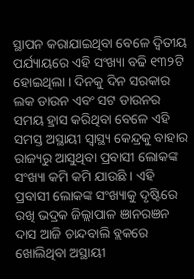ସ୍ଥାପନ କରାଯାଇଥିବା ବେଳେ ଦ୍ୱିତୀୟ ପର୍ଯ୍ୟାୟରେ ଏହି ସଂଖ୍ୟା ବଢି ୧୩୨ଟି ହୋଇଥିଲା । ଦିନକୁ ଦିନ ସରକାର ଲକ ଡାଉନ ଏବଂ ସଟ ଡାଉନର ସମୟ ହ୍ରାସ କରିଥିବା ବେଳେ ଏହି ସମସ୍ତ ଅସ୍ଥାୟୀ ସ୍ୱାସ୍ଥ୍ୟ କେନ୍ଦ୍ରକୁ ବାହାର ରାଜ୍ୟରୁ ଆସୁଥିବା ପ୍ରବାସୀ ଲୋକଙ୍କ ସଂଖ୍ୟା କମି କମି ଯାଉଛି । ଏହି ପ୍ରବାସୀ ଲୋକଙ୍କ ସଂଖ୍ୟାକୁ ଦୃଷ୍ଟିରେ ରଖି ଭଦ୍ରକ ଜିଲ୍ଲାପାଳ ଞାନରଞନ ଦାସ ଆଜି ଚାନ୍ଦବାଲି ବ୍ଲକରେ ଖୋଲିଥିବା ଅସ୍ଥାୟୀ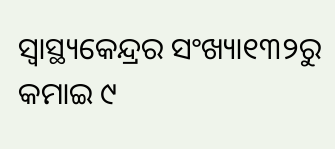ସ୍ୱାସ୍ଥ୍ୟକେନ୍ଦ୍ରର ସଂଖ୍ୟା୧୩୨ରୁ କମାଇ ୯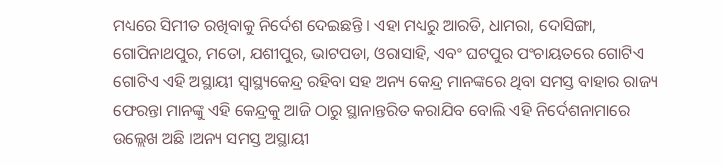ମଧ୍ୟରେ ସିମୀତ ରଖିବାକୁ ନିର୍ଦେଶ ଦେଇଛନ୍ତି । ଏହା ମଧ୍ୟରୁ ଆରଡି, ଧାମରା, ଦୋସିଙ୍ଗା, ଗୋପିନାଥପୁର, ମତୋ, ଯଶୀପୁର, ଭାଟପଡା, ଓରାସାହି, ଏବଂ ଘଟପୁର ପଂଚାୟତରେ ଗୋଟିଏ ଗୋଟିଏ ଏହି ଅସ୍ଥାୟୀ ସ୍ୱାସ୍ଥ୍ୟକେନ୍ଦ୍ର ରହିବା ସହ ଅନ୍ୟ କେନ୍ଦ୍ର ମାନଙ୍କରେ ଥିବା ସମସ୍ତ ବାହାର ରାଜ୍ୟ ଫେରନ୍ତା ମାନଙ୍କୁ ଏହି କେନ୍ଦ୍ରକୁ ଆଜି ଠାରୁ ସ୍ଥାନାନ୍ତରିତ କରାଯିବ ବୋଲି ଏହି ନିର୍ଦେଶନାମାରେ ଉଲ୍ଲେଖ ଅଛି ।ଅନ୍ୟ ସମସ୍ତ ଅସ୍ଥାୟୀ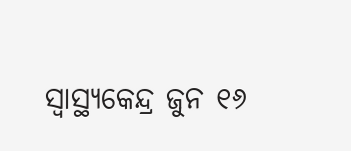ସ୍ୱାସ୍ଥ୍ୟକେନ୍ଦ୍ର ଜୁନ ୧୬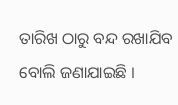ତାରିଖ ଠାରୁ ବନ୍ଦ ରଖାଯିବ ବୋଲି ଜଣାଯାଇଛି ।